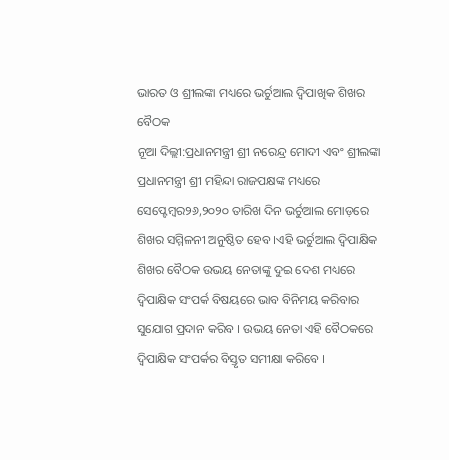ଭାରତ ଓ ଶ୍ରୀଲଙ୍କା ମଧ୍ୟରେ ଭର୍ଚୁଆଲ ଦ୍ଵିପାଖିକ ଶିଖର ବୈଠକ
ନୂଆ ଦିଲ୍ଲୀ:ପ୍ରଧାନମନ୍ତ୍ରୀ ଶ୍ରୀ ନରେନ୍ଦ୍ର ମୋଦୀ ଏବଂ ଶ୍ରୀଲଙ୍କା ପ୍ରଧାନମନ୍ତ୍ରୀ ଶ୍ରୀ ମହିନ୍ଦା ରାଜପକ୍ଷଙ୍କ ମଧ୍ୟରେ ସେପ୍ଟେମ୍ବର୨୬,୨୦୨୦ ତାରିଖ ଦିନ ଭର୍ଚୁଆଲ ମୋଡ଼ରେ ଶିଖର ସମ୍ମିଳନୀ ଅନୁଷ୍ଠିତ ହେବ ।ଏହି ଭର୍ଚୁଆଲ ଦ୍ୱିପାକ୍ଷିକ ଶିଖର ବୈଠକ ଉଭୟ ନେତାଙ୍କୁ ଦୁଇ ଦେଶ ମଧ୍ୟରେ ଦ୍ୱିପାକ୍ଷିକ ସଂପର୍କ ବିଷୟରେ ଭାବ ବିନିମୟ କରିବାର ସୁଯୋଗ ପ୍ରଦାନ କରିବ । ଉଭୟ ନେତା ଏହି ବୈଠକରେ ଦ୍ୱିପାକ୍ଷିକ ସଂପର୍କର ବିସ୍ତୃତ ସମୀକ୍ଷା କରିବେ ।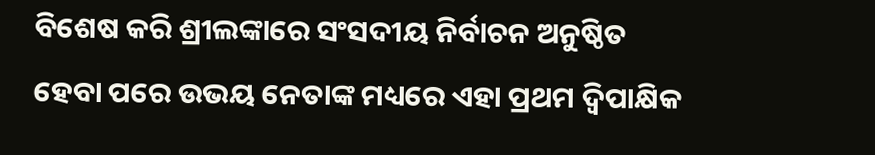ବିଶେଷ କରି ଶ୍ରୀଲଙ୍କାରେ ସଂସଦୀୟ ନିର୍ବାଚନ ଅନୁଷ୍ଠିତ ହେବା ପରେ ଉଭୟ ନେତାଙ୍କ ମଧ୍ୟରେ ଏହା ପ୍ରଥମ ଦ୍ୱିପାକ୍ଷିକ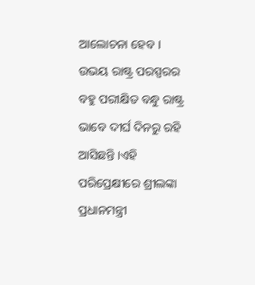ଆଲୋଚନା ହେବ । ଉଭୟ ରାଷ୍ଟ୍ର ପରସ୍ପରର ବହୁ ପରୀକ୍ଷିତ ବନ୍ଧୁ ରାଷ୍ଟ୍ର ଭାବେ ଦୀର୍ଘ ଦିନରୁ ରହି ଆସିଛନ୍ତି ।ଏହି ପରିପ୍ରେକ୍ଷୀରେ ଶ୍ରୀଲଙ୍କା ପ୍ରଧାନମନ୍ତ୍ରୀ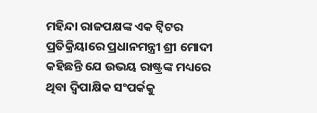ମହିନ୍ଦା ରାଜପକ୍ଷଙ୍କ ଏକ ଟ୍ଵିଟର ପ୍ରତିକ୍ରିୟାରେ ପ୍ରଧାନମନ୍ତ୍ରୀ ଶ୍ରୀ ମୋଦୀ କହିଛନ୍ତି ଯେ ଉଭୟ ରାଷ୍ଟ୍ରଙ୍କ ମଧ୍ୟରେ ଥିବା ଦ୍ୱିପାକ୍ଷିକ ସଂପର୍କକୁ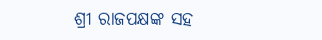ଶ୍ରୀ ରାଜପକ୍ଷଙ୍କ ସହ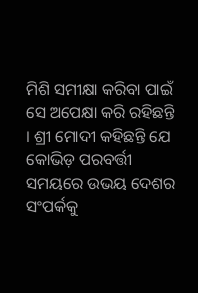ମିଶି ସମୀକ୍ଷା କରିବା ପାଇଁ ସେ ଅପେକ୍ଷା କରି ରହିଛନ୍ତି । ଶ୍ରୀ ମୋଦୀ କହିଛନ୍ତି ଯେ କୋଭିଡ଼ ପରବର୍ତ୍ତୀ ସମୟରେ ଉଭୟ ଦେଶର ସଂପର୍କକୁ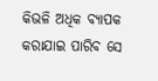କିଭଳି ଅଧିକ ବ୍ୟାପକ କରାଯାଇ ପାରିବ ସେ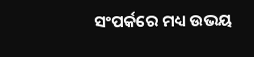ସଂପର୍କରେ ମଧ୍ୟ ଉଭୟ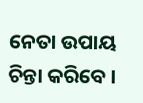ନେତା ଉପାୟ ଚିନ୍ତା କରିବେ ।